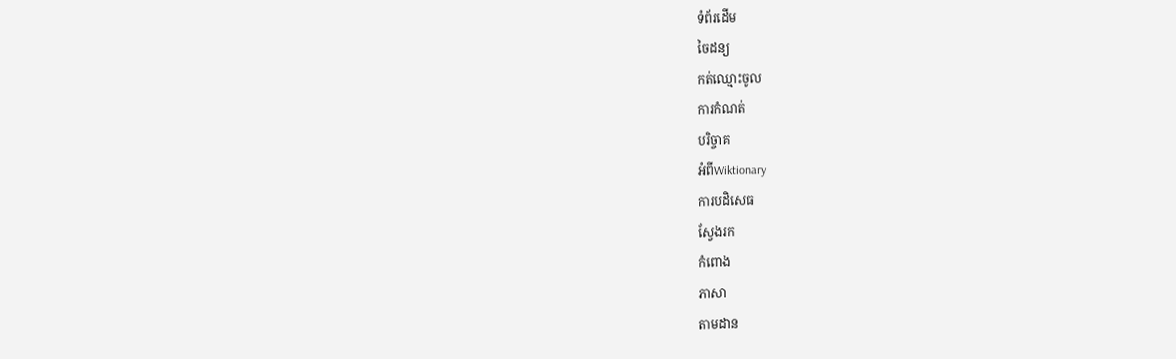ទំព័រដើម
ចៃដន្យ
កត់ឈ្មោះចូល
ការកំណត់
បរិច្ចាគ
អំពីWiktionary
ការបដិសេធ
ស្វែងរក
កំពោង
ភាសា
តាមដាន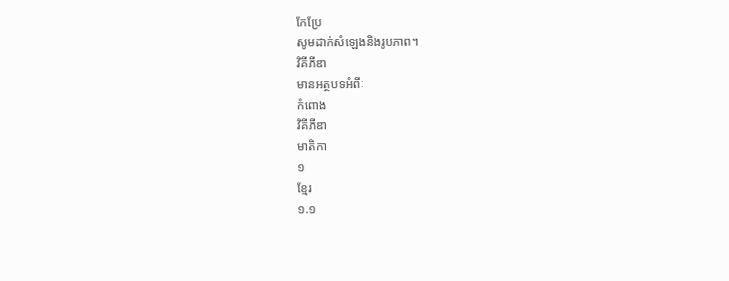កែប្រែ
សូមដាក់សំឡេងនិងរូបភាព។
វិគីភីឌា
មានអត្ថបទអំពីៈ
កំពោង
វិគីភីឌា
មាតិកា
១
ខ្មែរ
១.១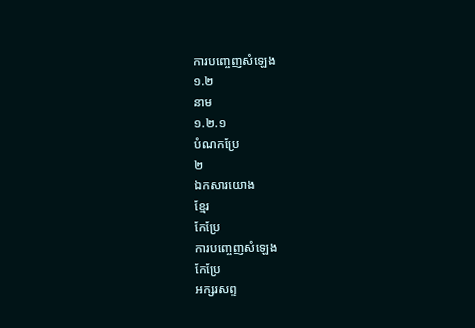ការបញ្ចេញសំឡេង
១.២
នាម
១.២.១
បំណកប្រែ
២
ឯកសារយោង
ខ្មែរ
កែប្រែ
ការបញ្ចេញសំឡេង
កែប្រែ
អក្សរសព្ទ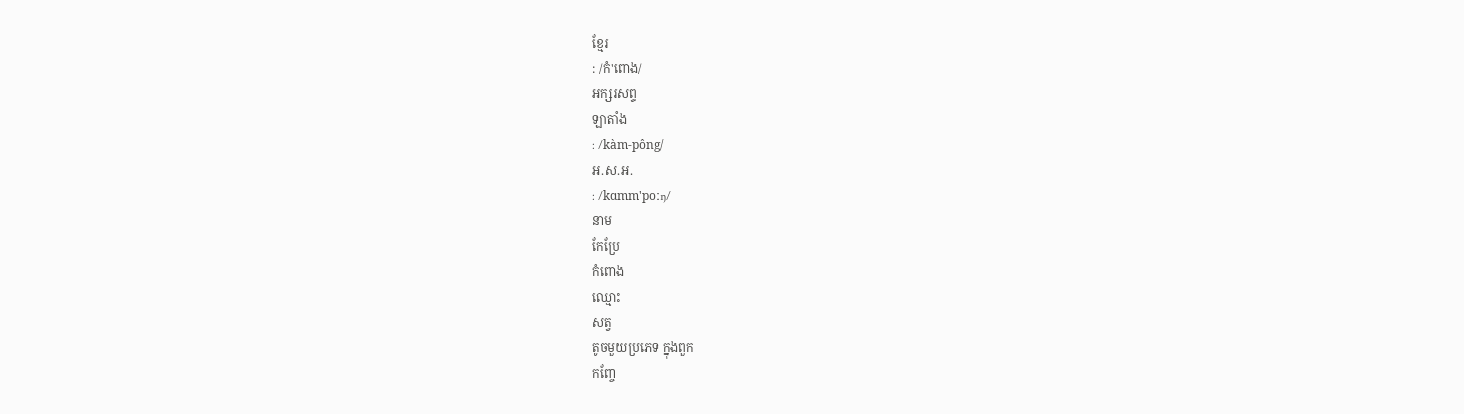ខ្មែរ
: /កំ'ពោង/
អក្សរសព្ទ
ឡាតាំង
: /kàm-pông/
អ.ស.អ.
: /kɑmm'poːŋ/
នាម
កែប្រែ
កំពោង
ឈ្មោះ
សត្វ
តូចមួយប្រភេទ ក្នុងពួក
កញ្ចែ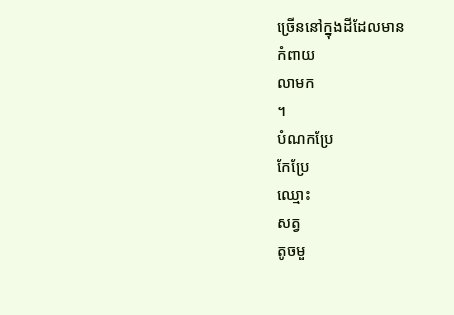ច្រើននៅក្នុងដីដែលមាន
កំពាយ
លាមក
។
បំណកប្រែ
កែប្រែ
ឈ្មោះ
សត្វ
តូចមួ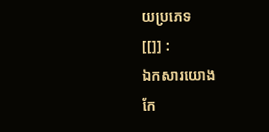យប្រភេទ
[[]] :
ឯកសារយោង
កែ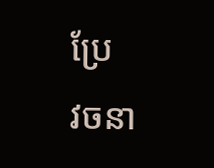ប្រែ
វចនា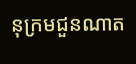នុក្រមជួនណាត